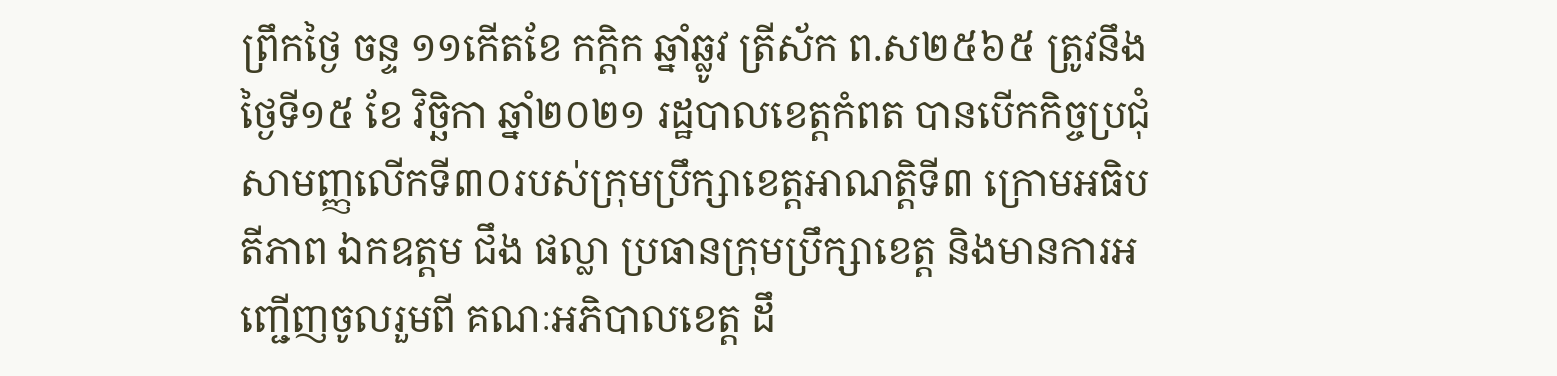ព្រឹកថ្ងៃ ចន្ទ ១១កើតខែ កក្តិក ឆ្នាំឆ្លូវ ត្រីស័ក ព.ស២៥៦៥ ត្រូវនឹងថ្ងៃទី១៥ ខែ វិច្ឆិកា ឆ្នាំ២០២១ រដ្ឋបាលខេត្តកំពត បានបើកកិច្ចប្រជុំសាមញ្ញលើកទី៣០របស់ក្រុមប្រឹក្សាខេត្តអាណត្តិទី៣ ក្រោមអធិបតីភាព ឯកឧត្តម ជឹង ផល្លា ប្រធានក្រុមប្រឹក្សាខេត្ត និងមានការអញ្ជើញចូលរួមពី គណៈអភិបាលខេត្ត ដឹ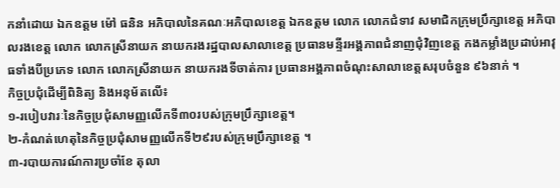កនាំដោយ ឯកឧត្តម ម៉ៅ ធនិន អភិបាលនៃគណៈអភិបាលខេត្ត ឯកឧត្តម លោក លោកជំទាវ សមាជិកក្រុមប្រឹក្សាខេត្ត អភិបាលរងខេត្ត លោក លោកស្រីនាយក នាយករងរដ្ឋបាលសាលាខេត្ត ប្រធានមន្ទីរអង្គភាពជំនាញជុំវិញខេត្ត កងកម្លាំងប្រដាប់អាវុធទាំងបីប្រភេទ លោក លោកស្រីនាយក នាយករងទីចាត់ការ ប្រធានអង្គភាពចំណុះសាលាខេត្តសរុបចំនួន ៩៦នាក់ ។
កិច្ចប្រជុំដើម្បីពិនិត្យ និងអនុម័តលើ៖
១-របៀបវារៈនៃកិច្ចប្រជុំសាមញ្ញលើកទី៣០របស់ក្រុមប្រឹក្សាខេត្ត។
២-កំណត់ហេតុនៃកិច្ចប្រជុំសាមញ្ញលើកទី២៩របស់ក្រុមប្រឹក្សាខេត្ត ។
៣-របាយការណ៍ការប្រចាំខែ តុលា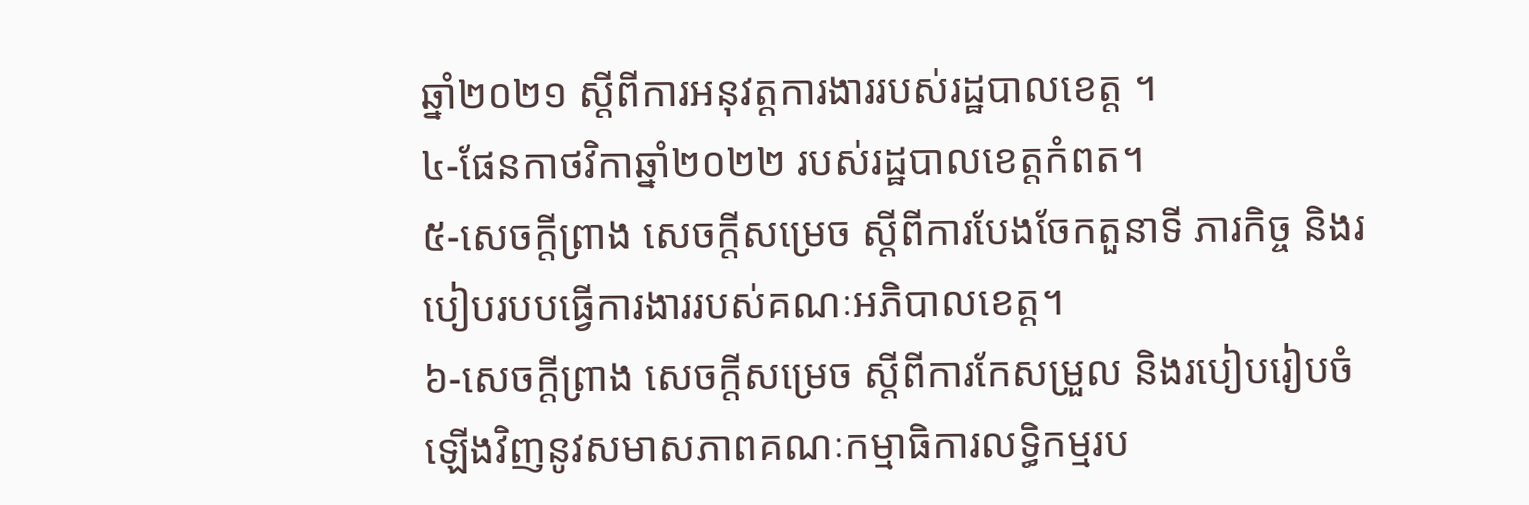ឆ្នាំ២០២១ ស្តីពីការអនុវត្តការងាររបស់រដ្ឋបាលខេត្ត ។
៤-ផែនកាថវិកាឆ្នាំ២០២២ របស់រដ្ឋបាលខេត្តកំពត។
៥-សេចក្តីព្រាង សេចក្តីសម្រេច ស្តីពីការបែងចែកតួនាទី ភារកិច្ច និងរបៀបរបបធ្វើការងាររបស់គណៈអភិបាលខេត្ត។
៦-សេចក្តីព្រាង សេចក្តីសម្រេច ស្តីពីការកែសម្រួល និងរបៀបរៀបចំឡើងវិញនូវសមាសភាពគណៈកម្មាធិការលទ្ធិកម្មរប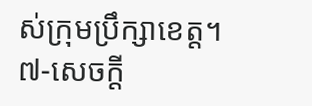ស់ក្រុមប្រឹក្សាខេត្ត។
៧-សេចក្តី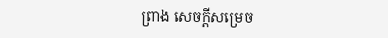ព្រាង សេចក្តីសម្រេច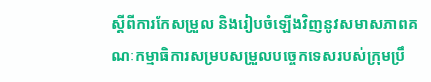ស្តីពីការកែសម្រួល និងរៀបចំឡើងវិញនូវសមាសភាពគណៈកម្មាធិការសម្របសម្រួលបច្ចេកទេសរបស់ក្រុមប្រឹ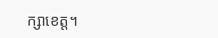ក្សាខេត្ត។